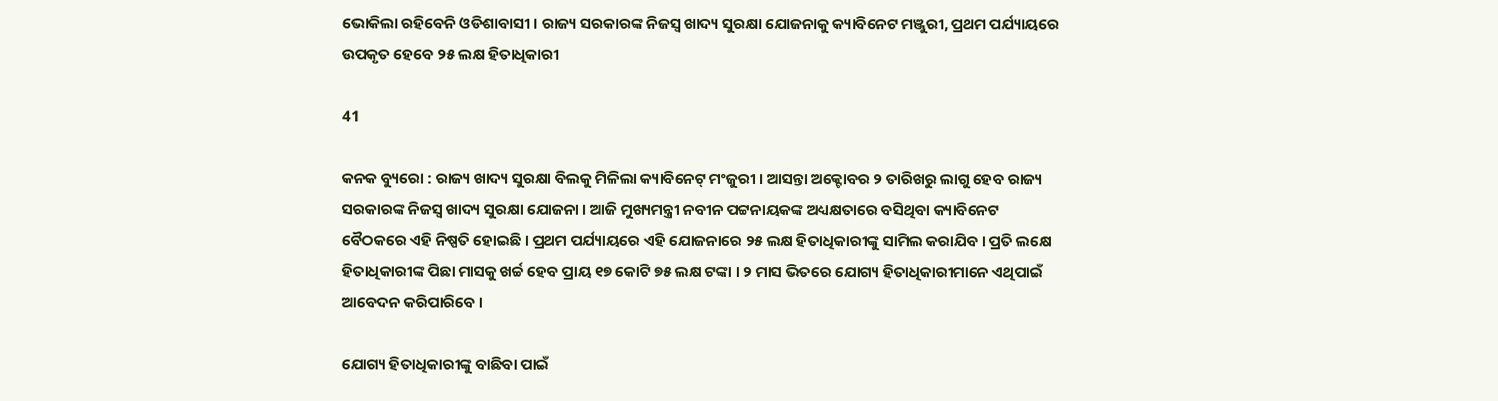ଭୋକିଲା ରହିବେନି ଓଡିଶାବାସୀ । ରାଜ୍ୟ ସରକାରଙ୍କ ନିଜସ୍ୱ ଖାଦ୍ୟ ସୁରକ୍ଷା ଯୋଜନାକୁ କ୍ୟାବିନେଟ ମଞ୍ଜୁରୀ, ପ୍ରଥମ ପର୍ଯ୍ୟାୟରେ ଉପକୃତ ହେବେ ୨୫ ଲକ୍ଷ ହିତାଧିକାରୀ

41

କନକ ବ୍ୟୁରୋ : ରାଜ୍ୟ ଖାଦ୍ୟ ସୁରକ୍ଷା ବିଲକୁ ମିଳିଲା କ୍ୟାବିନେଟ୍ ମଂଜୁରୀ । ଆସନ୍ତା ଅକ୍ଟୋବର ୨ ତାରିଖରୁ ଲାଗୁ ହେବ ରାଜ୍ୟ ସରକାରଙ୍କ ନିଜସ୍ୱ ଖାଦ୍ୟ ସୁରକ୍ଷା ଯୋଜନା । ଆଜି ମୁଖ୍ୟମନ୍ତ୍ରୀ ନବୀନ ପଟ୍ଟନାୟକଙ୍କ ଅଧ୍ୟକ୍ଷତାରେ ବସିଥିବା କ୍ୟାବିନେଟ ବୈଠକରେ ଏହି ନିଷ୍ପତି ହୋଇଛି । ପ୍ରଥମ ପର୍ଯ୍ୟାୟରେ ଏହି ଯୋଜନାରେ ୨୫ ଲକ୍ଷ ହିତାଧିକାରୀଙ୍କୁ ସାମିଲ କରାଯିବ । ପ୍ରତି ଲକ୍ଷେ ହିତାଧିକାରୀଙ୍କ ପିଛା ମାସକୁ ଖର୍ଚ୍ଚ ହେବ ପ୍ରାୟ ୧୭ କୋଟି ୭୫ ଲକ୍ଷ ଟଙ୍କା । ୨ ମାସ ଭିତରେ ଯୋଗ୍ୟ ହିତାଧିକାରୀମାନେ ଏଥିପାଇଁ ଆବେଦନ କରିପାରିବେ ।

ଯୋଗ୍ୟ ହିତାଧିକାରୀଙ୍କୁ ବାଛିବା ପାଇଁ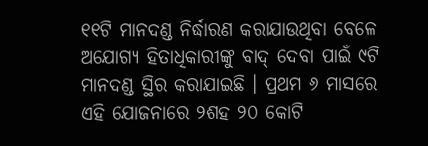୧୧ଟି ମାନଦଣ୍ଡ ନିର୍ଦ୍ଧାରଣ କରାଯାଉଥିବା ବେଳେ ଅଯୋଗ୍ୟ ହିତାଧିକାରୀଙ୍କୁ ବାଦ୍ ଦେବା ପାଇଁ ୯ଟି ମାନଦଣ୍ଡ ସ୍ଥିର କରାଯାଇଛି । ପ୍ରଥମ ୬ ମାସରେ ଏହି ଯୋଜନାରେ ୨ଶହ ୨୦ କୋଟି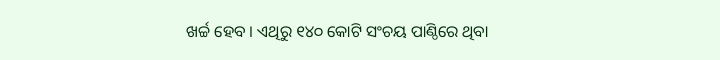ଖର୍ଚ୍ଚ ହେବ । ଏଥିରୁ ୧୪୦ କୋଟି ସଂଚୟ ପାଣ୍ଠିରେ ଥିବା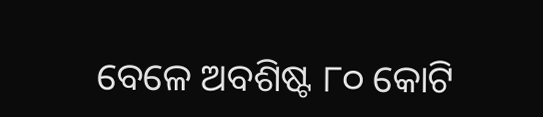ବେଳେ ଅବଶିଷ୍ଟ ୮୦ କୋଟି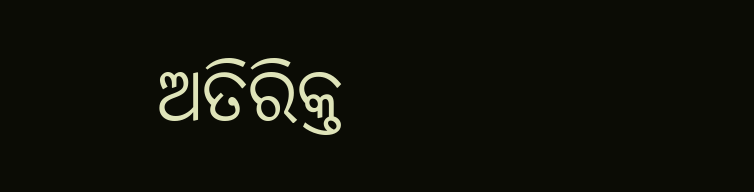ଅତିରିକ୍ତ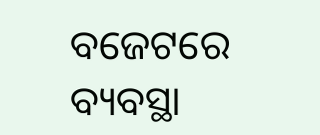ବଜେଟରେ ବ୍ୟବସ୍ଥା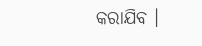କରାଯିବ ।